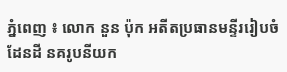ភ្នំពេញ ៖ លោក នួន ប៉ុក អតីតប្រធានមន្ទីររៀបចំដែនដី នគរូបនីយក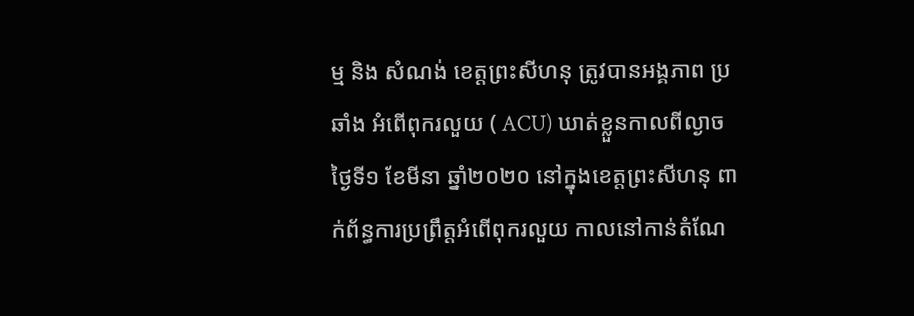ម្ម និង សំណង់ ខេត្តព្រះសីហនុ ត្រូវបានអង្គភាព ប្រឆាំង អំពើពុករលួយ ( ACU) ឃាត់ខ្លួនកាលពីល្ងាច ថ្ងៃទី១ ខែមីនា ឆ្នាំ២០២០ នៅក្នុងខេត្តព្រះសីហនុ ពាក់ព័ន្ធការប្រព្រឹត្តអំពើពុករលួយ កាលនៅកាន់តំណែ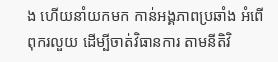ង ហើយនាំយកមក កាន់អង្គភាពប្រឆាំង អំពើពុករលួយ ដើម្បីចាត់វិធានការ តាមនីតិវិ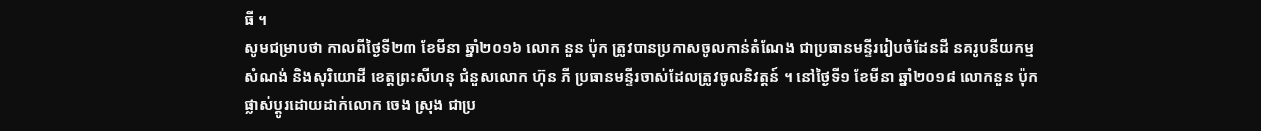ធី ។
សូមជម្រាបថា កាលពីថ្ងៃទី២៣ ខែមីនា ឆ្នាំ២០១៦ លោក នួន ប៉ុក ត្រូវបានប្រកាសចូលកាន់តំណែង ជាប្រធានមន្ទីររៀបចំដែនដី នគរូបនីយកម្ម សំណង់ និងសុរិយោដី ខេត្តព្រះសីហនុ ជំនួសលោក ហ៊ុន ភី ប្រធានមន្ទីរចាស់ដែលត្រូវចូលនិវត្តន៍ ។ នៅថ្ងៃទី១ ខែមីនា ឆ្នាំ២០១៨ លោកនួន ប៉ុក ផ្លាស់ប្តូរដោយដាក់លោក ចេង ស្រុង ជាប្រ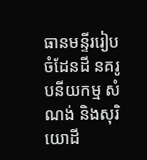ធានមន្ទីររៀបចំដែនដី នគរូបនីយកម្ម សំណង់ និងសុរិយោដី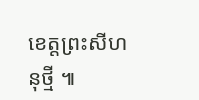ខេត្តព្រះសីហនុថ្មី ៕